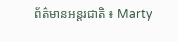ព័ត៌មានអន្តរជាតិ ៖ Marty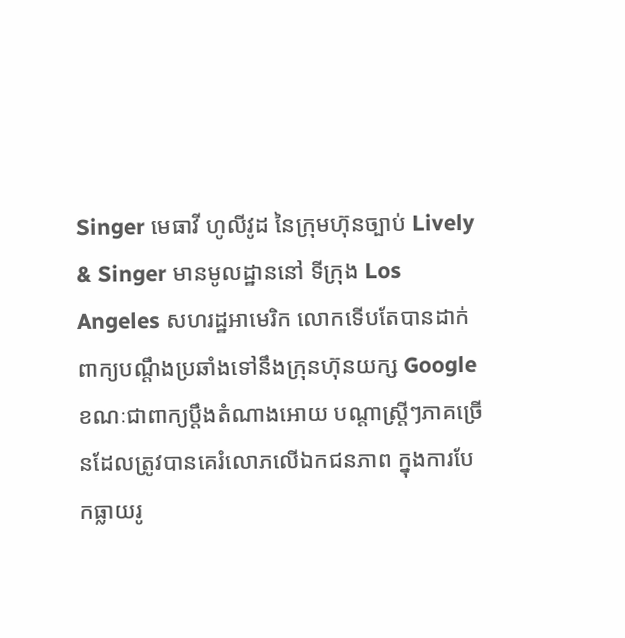Singer មេធាវី ហូលីវូដ នៃក្រុមហ៊ុនច្បាប់ Lively & Singer មានមូលដ្ឋាននៅ ទីក្រុង Los Angeles សហរដ្ឋអាមេរិក លោកទើបតែបានដាក់ពាក្យបណ្តឹងប្រឆាំងទៅនឹងក្រុនហ៊ុនយក្ស Google ខណៈជាពាក្យប្តឹងតំណាងអោយ បណ្តាស្រ្តីៗភាគច្រើនដែលត្រូវបានគេរំលោភលើឯកជនភាព ក្នុងការបែកធ្លាយរូ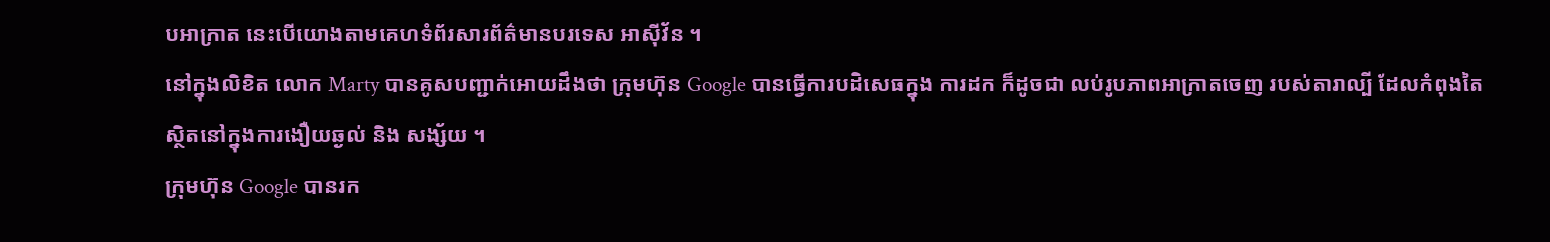បអាក្រាត នេះបើយោងតាមគេហទំព័រសារព័ត៌មានបរទេស អាស៊ីវ័ន ។
នៅក្នុងលិខិត លោក Marty បានគូសបញ្ជាក់អោយដឹងថា ក្រុមហ៊ុន Google បានធ្វើការបដិសេធក្នុង ការដក ក៏ដូចជា លប់រូបភាពអាក្រាតចេញ របស់តារាល្បី ដែលកំពុងតៃស្ថិតនៅក្នុងការងឿយឆ្ងល់ និង សង្ស័យ ។
ក្រុមហ៊ុន Google បានរក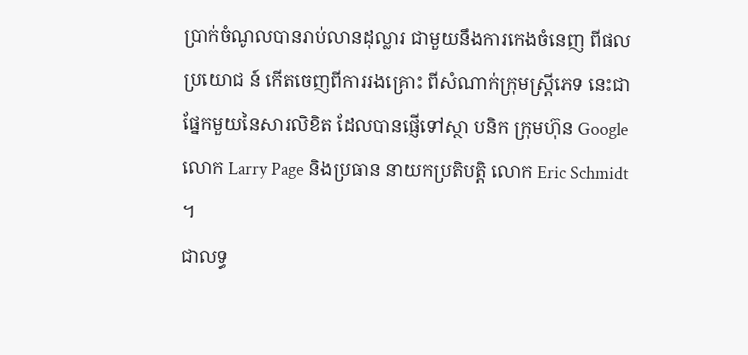ប្រាក់ចំណូលបានរាប់លានដុល្លារ ជាមួយនឹងការកេងចំនេញ ពីផលប្រយោជ ន៍ កើតចេញពីការរងគ្រោះ ពីសំណាក់ក្រុមស្រ្តីភេទ នេះជាផ្នែកមួយនៃសារលិខិត ដែលបានផ្ញើទៅស្ថា បនិក ក្រុមហ៊ុន Google លោក Larry Page និងប្រធាន នាយកប្រតិបត្តិ លោក Eric Schmidt ។
ជាលទ្ធ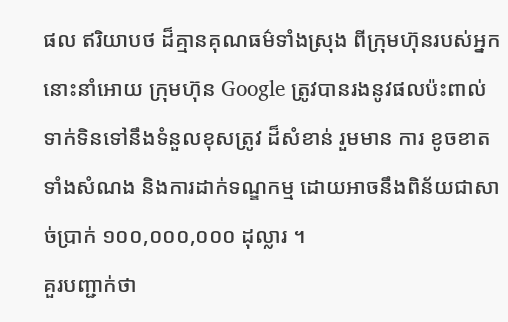ផល ឥរិយាបថ ដ៏គ្មានគុណធម៌ទាំងស្រុង ពីក្រុមហ៊ុនរបស់អ្នក នោះនាំអោយ ក្រុមហ៊ុន Google ត្រូវបានរងនូវផលប៉ះពាល់ ទាក់ទិនទៅនឹងទំនួលខុសត្រូវ ដ៏សំខាន់ រួមមាន ការ ខូចខាតទាំងសំណង និងការដាក់ទណ្ឌកម្ម ដោយអាចនឹងពិន័យជាសាច់ប្រាក់ ១០០,០០០,០០០ ដុល្លារ ។
គួរបញ្ជាក់ថា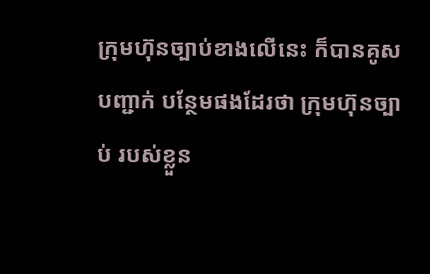ក្រុមហ៊ុនច្បាប់ខាងលើនេះ ក៏បានគូសបញ្ជាក់ បន្ថែមផងដែរថា ក្រុមហ៊ុនច្បាប់ របស់ខ្លួន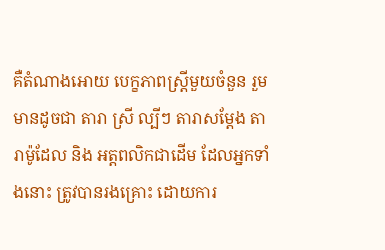គឺតំណាងអោយ បេក្ខភាពស្រ្តីមួយចំនួន រួមមានដូចជា តារា ស្រី ល្បីៗ តារាសម្តែង តារាម៉ូដែល និង អត្តពលិកជាដើម ដែលអ្នកទាំងនោះ ត្រូវបានរងគ្រោះ ដោយការ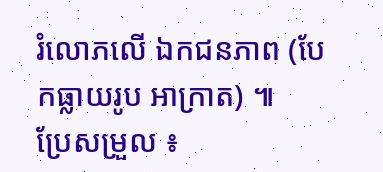រំលោភលើ ឯកជនភាព (បែកធ្លាយរូប អាក្រាត) ៕
ប្រែសម្រួល ៖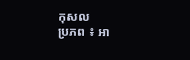កុសល
ប្រភព ៖ អា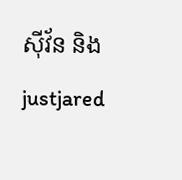ស៊ីវ័ន និង justjared